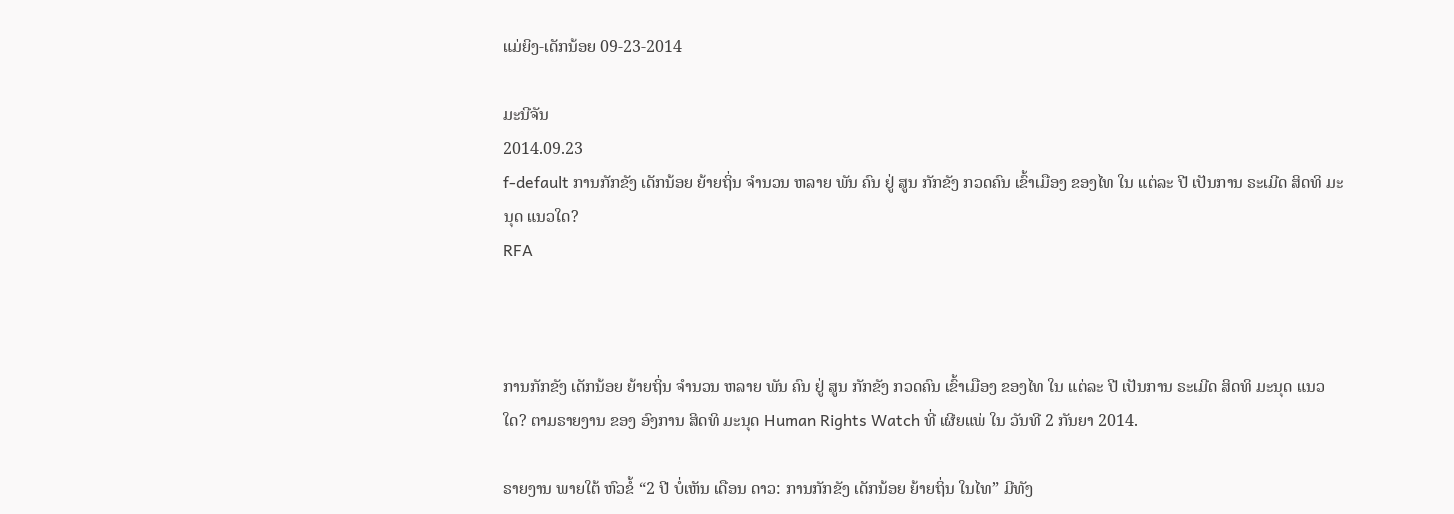ແມ່ຍິງ-ເດັກນ້ອຍ 09-23-2014

ມະນີຈັນ
2014.09.23
f-default ການກັກຂັງ ເດັກນ້ອຍ ຍ້າຍຖິ່ນ ຈໍານວນ ຫລາຍ ພັນ ຄົນ ຢູ່ ສູນ ກັກຂັງ ກວດຄົນ ເຂົ້າເມືອງ ຂອງໄທ ໃນ ແຕ່ລະ ປີ ເປັນການ ຣະເມີດ ສິດທິ ມະນຸດ ແນວໃດ?
RFA



ການກັກຂັງ ເດັກນ້ອຍ ຍ້າຍຖິ່ນ ຈໍານວນ ຫລາຍ ພັນ ຄົນ ຢູ່ ສູນ ກັກຂັງ ກວດຄົນ ເຂົ້າເມືອງ ຂອງໄທ ໃນ ແຕ່ລະ ປີ ເປັນການ ຣະເມີດ ສິດທິ ມະນຸດ ແນວໃດ? ຕາມຣາຍງານ ຂອງ ອົງການ ສິດທິ ມະນຸດ Human Rights Watch ທີ່ ເຜີຍແພ່ ໃນ ວັນທີ 2 ກັນຍາ 2014.

ຣາຍງານ ພາຍໃຕ້ ຫົວຂໍ້ “2 ປີ ບໍ່ເຫັນ ເດືອນ ດາວ: ການກັກຂັງ ເດັກນ້ອຍ ຍ້າຍຖິ່ນ ໃນໄທ” ມີທັງ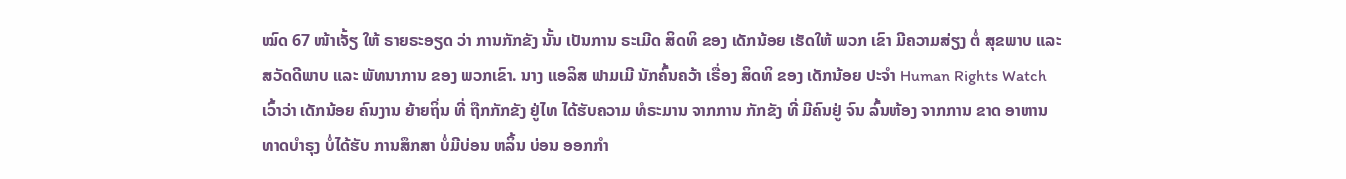ໝົດ 67 ໜ້າເຈັ້ຽ ໃຫ້ ຣາຍຣະອຽດ ວ່າ ການກັກຂັງ ນັ້ນ ເປັນການ ຣະເມີດ ສິດທິ ຂອງ ເດັກນ້ອຍ ເຮັດໃຫ້ ພວກ ເຂົາ ມີຄວາມສ່ຽງ ຕໍ່ ສຸຂພາບ ແລະ ສວັດດີພາບ ແລະ ພັທນາການ ຂອງ ພວກເຂົາ. ນາງ ແອລິສ ຟາມເມີ ນັກຄົ້ນຄວ້າ ເຣື່ອງ ສິດທິ ຂອງ ເດັກນ້ອຍ ປະຈໍາ Human Rights Watch ເວົ້າວ່າ ເດັກນ້ອຍ ຄົນງານ ຍ້າຍຖິ່ນ ທີ່ ຖືກກັກຂັງ ຢູ່ໄທ ໄດ້ຮັບຄວາມ ທໍຣະມານ ຈາກການ ກັກຂັງ ທີ່ ມີຄົນຢູ່ ຈົນ ລົ້ນຫ້ອງ ຈາກການ ຂາດ ອາຫານ ທາດບໍາຣຸງ ບໍ່ໄດ້ຮັບ ການສຶກສາ ບໍ່ມີບ່ອນ ຫລິ້ນ ບ່ອນ ອອກກໍາ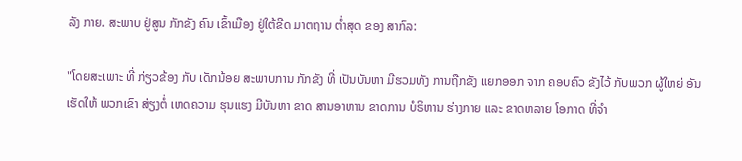ລັງ ກາຍ. ສະພາບ ຢູ່ສູນ ກັກຂັງ ຄົນ ເຂົ້າເມືອງ ຢູ່ໃຕ້ຂີດ ມາຕຖານ ຕໍ່າສຸດ ຂອງ ສາກົລ:

"ໂດຍສະເພາະ ທີ່ ກ່ຽວຂ້ອງ ກັບ ເດັກນ້ອຍ ສະພາບການ ກັກຂັງ ທີ່ ເປັນບັນຫາ ມີຮວມທັງ ການຖືກຂັງ ແຍກອອກ ຈາກ ຄອບຄົວ ຂັງໄວ້ ກັບພວກ ຜູ້ໃຫຍ່ ອັນເຮັດໃຫ້ ພວກເຂົາ ສ່ຽງຕໍ່ ເຫດຄວາມ ຮຸນແຮງ ມີບັນຫາ ຂາດ ສານອາຫານ ຂາດການ ບໍຣິຫານ ຮ່າງກາຍ ແລະ ຂາດຫລາຍ ໂອກາດ ທີ່ຈໍາ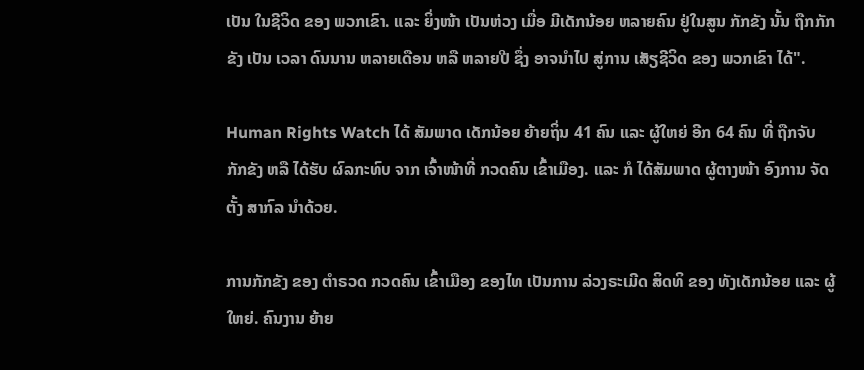ເປັນ ໃນຊີວິດ ຂອງ ພວກເຂົາ. ແລະ ຍິ່ງໜ້າ ເປັນຫ່ວງ ເມື່ອ ມີເດັກນ້ອຍ ຫລາຍຄົນ ຢູ່ໃນສູນ ກັກຂັງ ນັ້ນ ຖືກກັກຂັງ ເປັນ ເວລາ ດົນນານ ຫລາຍເດືອນ ຫລື ຫລາຍປີ ຊຶ່ງ ອາຈນໍາໄປ ສູ່ການ ເສັຽຊີວິດ ຂອງ ພວກເຂົາ ໄດ້".

Human Rights Watch ໄດ້ ສັມພາດ ເດັກນ້ອຍ ຍ້າຍຖິ່ນ 41 ຄົນ ແລະ ຜູ້ໃຫຍ່ ອີກ 64 ຄົນ ທີ່ ຖືກຈັບ ກັກຂັງ ຫລື ໄດ້ຮັບ ຜົລກະທົບ ຈາກ ເຈົ້າໜ້າທີ່ ກວດຄົນ ເຂົ້າເມືອງ. ແລະ ກໍ ໄດ້ສັມພາດ ຜູ້ຕາງໜ້າ ອົງການ ຈັດຕັ້ງ ສາກົລ ນໍາດ້ວຍ.

ການກັກຂັງ ຂອງ ຕໍາຣວດ ກວດຄົນ ເຂົ້າເມືອງ ຂອງໄທ ເປັນການ ລ່ວງຣະເມີດ ສິດທິ ຂອງ ທັງເດັກນ້ອຍ ແລະ ຜູ້ໃຫຍ່. ຄົນງານ ຍ້າຍ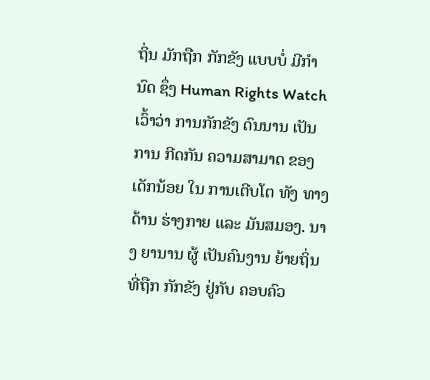ຖິ່ນ ມັກຖືກ ກັກຂັງ ແບບບໍ່ ມີກໍານົດ ຊຶ່ງ Human Rights Watch ເວົ້າວ່າ ການກັກຂັງ ດົນນານ ເປັນການ ກີດກັນ ຄວາມສາມາດ ຂອງ ເດັກນ້ອຍ ໃນ ການເຕີບໂຕ ທັງ ທາງດ້ານ ຮ່າງກາຍ ແລະ ມັນສມອງ. ນາງ ຍານານ ຜູ້ ເປັນຄົນງານ ຍ້າຍຖິ່ນ ທີ່ຖືກ ກັກຂັງ ຢູ່ກັບ ຄອບຄົວ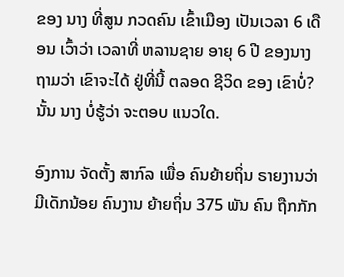ຂອງ ນາງ ທີ່ສູນ ກວດຄົນ ເຂົ້າເມືອງ ເປັນເວລາ 6 ເດືອນ ເວົ້າວ່າ ເວລາທີ່ ຫລານຊາຍ ອາຍຸ 6 ປີ ຂອງນາງ ຖາມວ່າ ເຂົາຈະໄດ້ ຢູ່ທີ່ນີ້ ຕລອດ ຊີວິດ ຂອງ ເຂົາບໍ່? ນັ້ນ ນາງ ບໍ່ຮູ້ວ່າ ຈະຕອບ ແນວໃດ.

ອົງການ ຈັດຕັ້ງ ສາກົລ ເພື່ອ ຄົນຍ້າຍຖິ່ນ ຣາຍງານວ່າ ມີເດັກນ້ອຍ ຄົນງານ ຍ້າຍຖິ່ນ 375 ພັນ ຄົນ ຖືກກັກ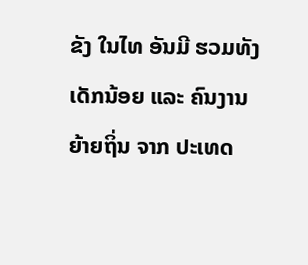ຂັງ ໃນໄທ ອັນມີ ຮວມທັງ ເດັກນ້ອຍ ແລະ ຄົນງານ ຍ້າຍຖິ່ນ ຈາກ ປະເທດ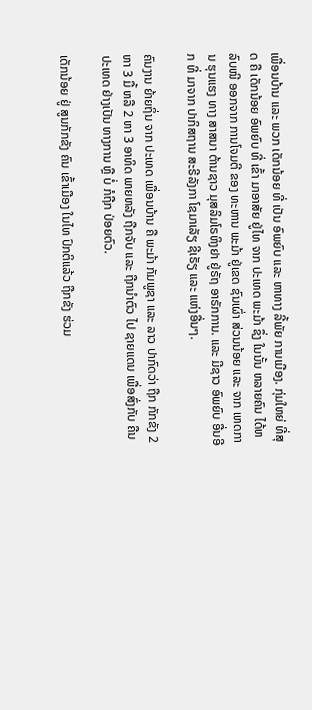ເພື່ອນບ້ານ ແລະ ພວກ ເດັກນ້ອຍ ທີ່ ເປັນ ອົພຍົບ ແລະ ຫາທາງ ລີ້ພັຍ ການເມືອງ. ກຸ່ມໃຫຍ່ ທີ່ສຸດ ຄື ເດັກນ້ອຍ ອົພຍົບ ທີ່ ເຂົ້າ ມາອາສັຍ ຢູ່ໄທ ຈາກ ປະເທດ ພະມ້າ ຊຶ່ງ ໃນນັ້ນ ຫລາຍຄົນ ໄດ້ຫລົບໜີ ອອກຈາກ ການໂຈມຕີ ຂອງ ທະຫານ ພະມ້າ ຢູ່ເຂດ ຊົນເຜົ່າ ສ່ວນນ້ອຍ ແລະ ຈາກ ເຫດການ ຮຸນແຮງ ທາງ ສາສນາ ຕ້ານຊາວ ມຸສລິມໂຣຫິງຢາ ຢູ່ຣັຖ ອາຣັກການ. ແລະ ມີຊາວ ອົພຍົບ ອື່ນອີກ ທີ່ ມາຈາກ ປາກິສຖານ ສະຣີລັງກາ ໂຊມາເລັຽ ຊີເຣັຽ ແລະ ແຫ່ງອື່ນໆ.

ຄົນງານ ຍ້າຍຖິ່ນ ຈາກ ປະເທດ ເພື່ອນບ້ານ ຄື ພະມ້າ ກັມພູຊາ ແລະ ລາວ ປາກົດວ່າ ຖືກ ກັກຂັງ 2 ຫາ 3 ມື້ ຫລື 2 ຫາ 3 ອາທິດ ພາຍຫລັງ ຖືກຈັບ ແລະ ຖືກນໍາຕົວ ໄປ ຊາຍແດນ ເພື່ອສົ່ງກັບ ຄືນ ປະເທດ ຢ່າງເປັນ ທາງການ ຫຼື ບໍ່ ກໍຖືກ ປ່ອຍຕົວ.

ເດັກນ້ອຍ ຢູ່ ສູນກັກຂັງ ຄົນ ເຂົ້າເມືອງ ໃນໄທ ປົກຕິແລ້ວ ຖືກຂັງ ຮ່ວມ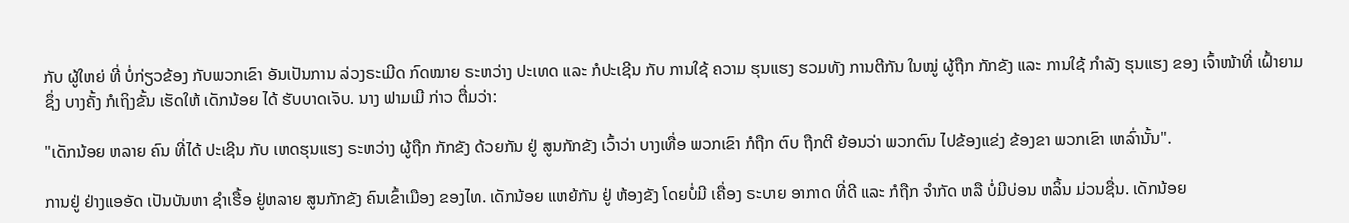ກັບ ຜູ້ໃຫຍ່ ທີ່ ບໍ່ກ່ຽວຂ້ອງ ກັບພວກເຂົາ ອັນເປັນການ ລ່ວງຣະເມີດ ກົດໝາຍ ຣະຫວ່າງ ປະເທດ ແລະ ກໍປະເຊີນ ກັບ ການໃຊ້ ຄວາມ ຮຸນແຮງ ຮວມທັງ ການຕີກັນ ໃນໝູ່ ຜູ້ຖືກ ກັກຂັງ ແລະ ການໃຊ້ ກໍາລັງ ຮຸນແຮງ ຂອງ ເຈົ້າໜ້າທີ່ ເຝົ້າຍາມ ຊຶ່ງ ບາງຄັ້ງ ກໍເຖິງຂັ້ນ ເຮັດໃຫ້ ເດັກນ້ອຍ ໄດ້ ຮັບບາດເຈັບ. ນາງ ຟາມເມີ ກ່າວ ຕື່ມວ່າ:

"ເດັກນ້ອຍ ຫລາຍ ຄົນ ທີ່ໄດ້ ປະເຊີນ ກັບ ເຫດຮຸນແຮງ ຣະຫວ່າງ ຜູ້ຖືກ ກັກຂັງ ດ້ວຍກັນ ຢູ່ ສູນກັກຂັງ ເວົ້າວ່າ ບາງເທື່ອ ພວກເຂົາ ກໍຖືກ ຕົບ ຖືກຕີ ຍ້ອນວ່າ ພວກຕົນ ໄປຂ້ອງແຂ່ງ ຂ້ອງຂາ ພວກເຂົາ ເຫລົ່ານັ້ນ".

ການຢູ່ ຢ່າງແອອັດ ເປັນບັນຫາ ຊໍາເຮື້ອ ຢູ່ຫລາຍ ສູນກັກຂັງ ຄົນເຂົ້າເມືອງ ຂອງໄທ. ເດັກນ້ອຍ ແຫຍ້ກັນ ຢູ່ ຫ້ອງຂັງ ໂດຍບໍ່ມີ ເຄື່ອງ ຣະບາຍ ອາກາດ ທີ່ດີ ແລະ ກໍຖືກ ຈໍາກັດ ຫລື ບໍ່ມີບ່ອນ ຫລິ້ນ ມ່ວນຊື່ນ. ເດັກນ້ອຍ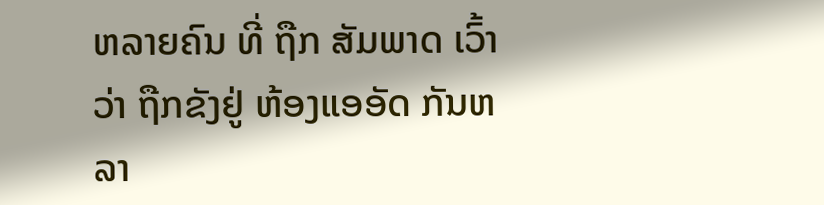ຫລາຍຄົນ ທີ່ ຖືກ ສັມພາດ ເວົ້າວ່າ ຖືກຂັງຢູ່ ຫ້ອງແອອັດ ກັນຫລາ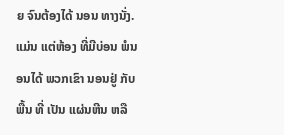ຍ ຈົນຕ້ອງໄດ້ ນອນ ທາງນັ່ງ. ແມ່ນ ແຕ່ຫ້ອງ ທີ່ມີບ່ອນ ພໍນອນໄດ້ ພວກເຂົາ ນອນຢູ່ ກັບພື້ນ ທີ່ ເປັນ ແຜ່ນຫີນ ຫລື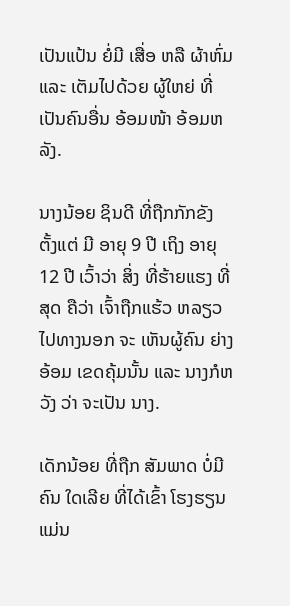ເປັນແປ້ນ ຍໍ່ມີ ເສື່ອ ຫລື ຜ້າຫົ່ມ ແລະ ເຕັມໄປດ້ວຍ ຜູ້ໃຫຍ່ ທີ່ ເປັນຄົນອື່ນ ອ້ອມໜ້າ ອ້ອມຫລັງ.

ນາງນ້ອຍ ຊິນດີ ທີ່ຖືກກັກຂັງ ຕັ້ງແຕ່ ມີ ອາຍຸ 9 ປີ ເຖິງ ອາຍຸ 12 ປີ ເວົ້າວ່າ ສິ່ງ ທີ່ຮ້າຍແຮງ ທີ່ສຸດ ຄືວ່າ ເຈົ້າຖືກແຮ້ວ ຫລຽວ ໄປທາງນອກ ຈະ ເຫັນຜູ້ຄົນ ຍ່າງອ້ອມ ເຂດຄຸ້ມນັ້ນ ແລະ ນາງກໍຫວັງ ວ່າ ຈະເປັນ ນາງ.

ເດັກນ້ອຍ ທີ່ຖືກ ສັມພາດ ບໍ່ມີຄົນ ໃດເລີຍ ທີ່ໄດ້ເຂົ້າ ໂຮງຮຽນ ແມ່ນ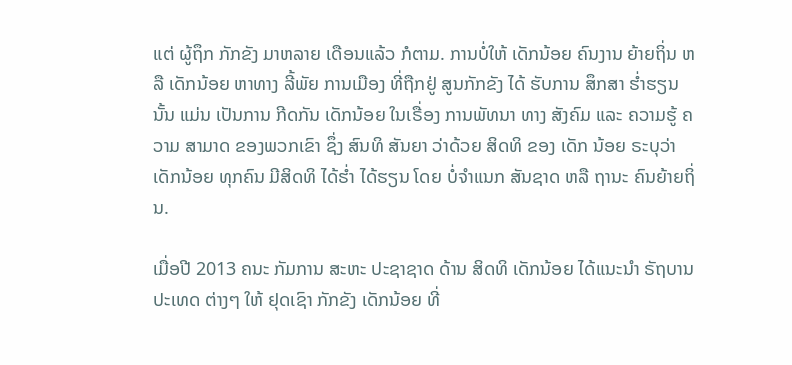ແຕ່ ຜູ້ຖຶກ ກັກຂັງ ມາຫລາຍ ເດືອນແລ້ວ ກໍຕາມ. ການບໍ່ໃຫ້ ເດັກນ້ອຍ ຄົນງານ ຍ້າຍຖິ່ນ ຫລື ເດັກນ້ອຍ ຫາທາງ ລີ້ພັຍ ການເມືອງ ທີ່ຖືກຢູ່ ສູນກັກຂັງ ໄດ້ ຮັບການ ສຶກສາ ຮໍ່າຮຽນ ນັ້ນ ແມ່ນ ເປັນການ ກີດກັນ ເດັກນ້ອຍ ໃນເຣື່ອງ ການພັທນາ ທາງ ສັງຄົມ ແລະ ຄວາມຮູ້ ຄວາມ ສາມາດ ຂອງພວກເຂົາ ຊຶ່ງ ສົນທິ ສັນຍາ ວ່າດ້ວຍ ສິດທິ ຂອງ ເດັກ ນ້ອຍ ຣະບຸວ່າ ເດັກນ້ອຍ ທຸກຄົນ ມີສິດທິ ໄດ້ຮໍ່າ ໄດ້ຮຽນ ໂດຍ ບໍ່ຈໍາແນກ ສັນຊາດ ຫລື ຖານະ ຄົນຍ້າຍຖິ່ນ.

ເມື່ອປີ 2013 ຄນະ ກັມການ ສະຫະ ປະຊາຊາດ ດ້ານ ສິດທິ ເດັກນ້ອຍ ໄດ້ແນະນໍາ ຣັຖບານ ປະເທດ ຕ່າງໆ ໃຫ້ ຢຸດເຊົາ ກັກຂັງ ເດັກນ້ອຍ ທີ່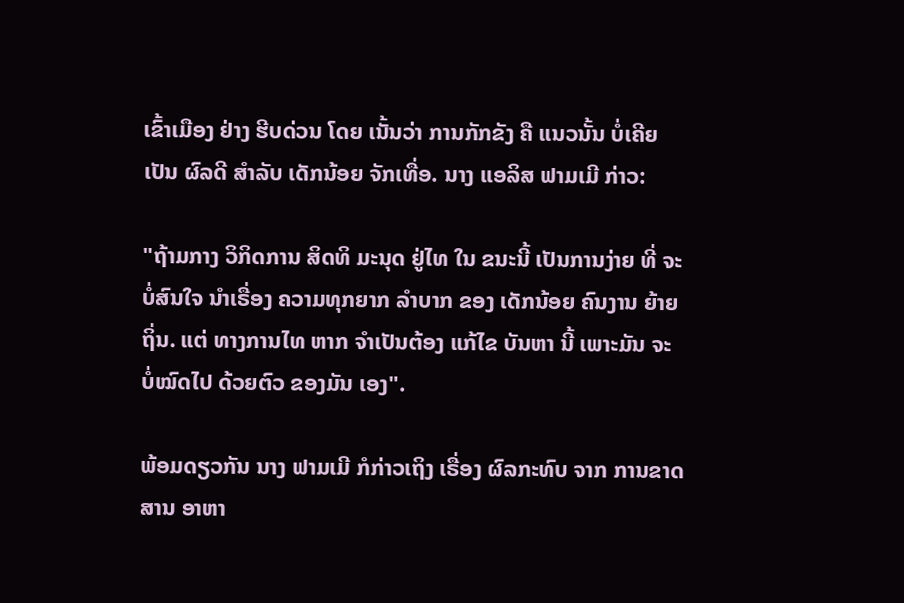ເຂົ້າເມືອງ ຢ່າງ ຮີບດ່ວນ ໂດຍ ເນັ້ນວ່າ ການກັກຂັງ ຄື ແນວນັ້ນ ບໍ່ເຄີຍເປັນ ຜົລດີ ສໍາລັບ ເດັກນ້ອຍ ຈັກເທື່ອ. ນາງ ແອລິສ ຟາມເມີ ກ່າວ:

"ຖ້າມກາງ ວິກິດການ ສິດທິ ມະນຸດ ຢູ່ໄທ ໃນ ຂນະນີ້ ເປັນການງ່າຍ ທີ່ ຈະບໍ່ສົນໃຈ ນໍາເຣື່ອງ ຄວາມທຸກຍາກ ລໍາບາກ ຂອງ ເດັກນ້ອຍ ຄົນງານ ຍ້າຍຖິ່ນ. ແຕ່ ທາງການໄທ ຫາກ ຈໍາເປັນຕ້ອງ ແກ້ໄຂ ບັນຫາ ນີ້ ເພາະມັນ ຈະ ບໍ່ໝົດໄປ ດ້ວຍຕົວ ຂອງມັນ ເອງ".

ພ້ອມດຽວກັນ ນາງ ຟາມເມີ ກໍກ່າວເຖິງ ເຣື່ອງ ຜົລກະທົບ ຈາກ ການຂາດ ສານ ອາຫາ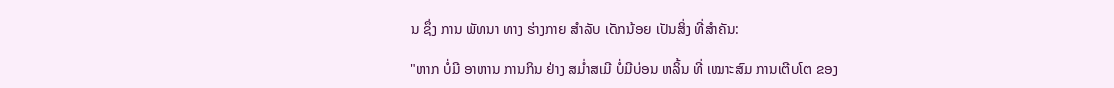ນ ຊຶ່ງ ການ ພັທນາ ທາງ ຮ່າງກາຍ ສຳລັບ ເດັກນ້ອຍ ເປັນສິ່ງ ທີ່ສຳຄັນ:

"ຫາກ ບໍ່ມີ ອາຫານ ການກິນ ຢ່າງ ສມ່ຳສເມີ ບໍ່ມີບ່ອນ ຫລິ້ນ ທີ່ ເໝາະສົມ ການເຕີບໂຕ ຂອງ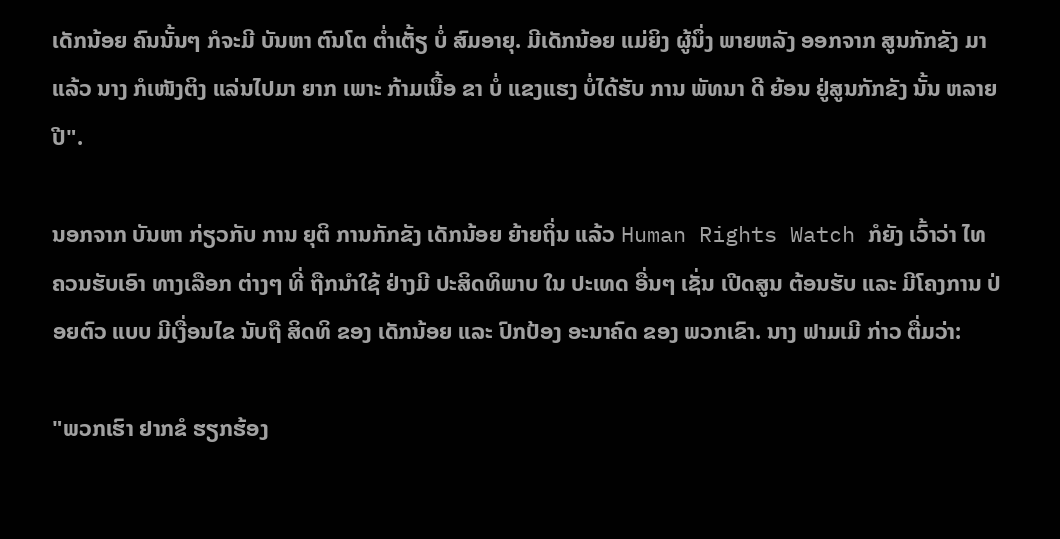ເດັກນ້ອຍ ຄົນນັ້ນໆ ກໍຈະມີ ບັນຫາ ຕົນໂຕ ຕ່ຳເຕັ້ຽ ບໍ່ ສົມອາຍຸ. ມີເດັກນ້ອຍ ແມ່ຍິງ ຜູ້ນຶ່ງ ພາຍຫລັງ ອອກຈາກ ສູນກັກຂັງ ມາແລ້ວ ນາງ ກໍເໜັງຕິງ ແລ່ນໄປມາ ຍາກ ເພາະ ກ້າມເນື້ອ ຂາ ບໍ່ ແຂງແຮງ ບໍ່ໄດ້ຮັບ ການ ພັທນາ ດີ ຍ້ອນ ຢູ່ສູນກັກຂັງ ນັ້ນ ຫລາຍ ປີ".

ນອກຈາກ ບັນຫາ ກ່ຽວກັບ ການ ຍຸຕິ ການກັກຂັງ ເດັກນ້ອຍ ຍ້າຍຖິ່ນ ແລ້ວ Human Rights Watch ກໍຍັງ ເວົ້າວ່າ ໄທ ຄວນຮັບເອົາ ທາງເລືອກ ຕ່າງໆ ທີ່ ຖືກນໍາໃຊ້ ຢ່າງມີ ປະສິດທິພາບ ໃນ ປະເທດ ອື່ນໆ ເຊັ່ນ ເປີດສູນ ຕ້ອນຮັບ ແລະ ມີໂຄງການ ປ່ອຍຕົວ ແບບ ມີເງື່ອນໄຂ ນັບຖື ສິດທິ ຂອງ ເດັກນ້ອຍ ແລະ ປົກປ້ອງ ອະນາຄົດ ຂອງ ພວກເຂົາ. ນາງ ຟາມເມີ ກ່າວ ຕື່ມວ່າ:

"ພວກເຮົາ ຢາກຂໍ ຮຽກຮ້ອງ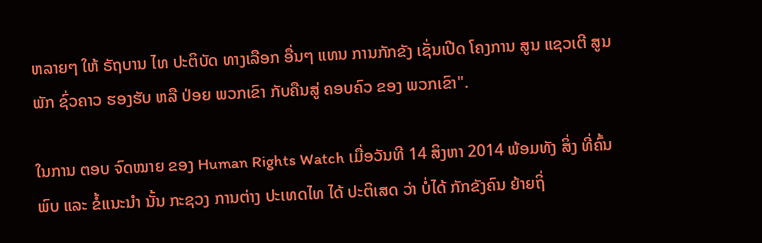ຫລາຍໆ ໃຫ້ ຣັຖບານ ໄທ ປະຕິບັດ ທາງເລືອກ ອື່ນໆ ແທນ ການກັກຂັງ ເຊັ່ນເປີດ ໂຄງການ ສູນ ແຊວເຕີ ສູນພັກ ຊົ່ວຄາວ ຮອງຮັບ ຫລື ປ່ອຍ ພວກເຂົາ ກັບຄືນສູ່ ຄອບຄົວ ຂອງ ພວກເຂົາ".

ໃນການ ຕອບ ຈົດໝາຍ ຂອງ Human Rights Watch ເມື່ອວັນທີ 14 ສິງຫາ 2014 ພ້ອມທັງ ສິ່ງ ທີ່ຄົ້ນພົບ ແລະ ຂໍ້ແນະນໍາ ນັ້ນ ກະຊວງ ການຕ່າງ ປະເທດໄທ ໄດ້ ປະຕິເສດ ວ່າ ບໍ່ໄດ້ ກັກຂັງຄົນ ຍ້າຍຖິ່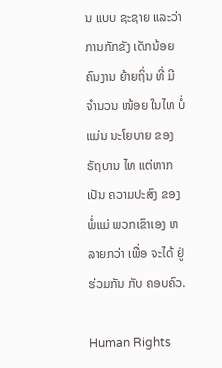ນ ແບບ ຊະຊາຍ ແລະວ່າ ການກັກຂັງ ເດັກນ້ອຍ ຄົນງານ ຍ້າຍຖິ່ນ ທີ່ ມີຈໍານວນ ໜ້ອຍ ໃນໄທ ບໍ່ແມ່ນ ນະໂຍບາຍ ຂອງ ຣັຖບານ ໄທ ແຕ່ຫາກເປັນ ຄວາມປະສົງ ຂອງ ພໍ່ແມ່ ພວກເຂົາເອງ ຫລາຍກວ່າ ເພື່ອ ຈະໄດ້ ຢູ່ຮ່ວມກັນ ກັບ ຄອບຄົວ.

Human Rights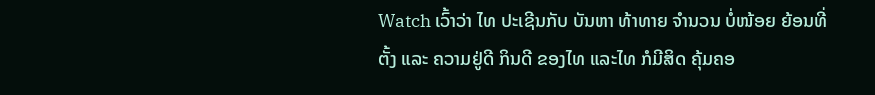Watch ເວົ້າວ່າ ໄທ ປະເຊີນກັບ ບັນຫາ ທ້າທາຍ ຈໍານວນ ບໍ່ໜ້ອຍ ຍ້ອນທີ່ຕັ້ງ ແລະ ຄວາມຢູ່ດີ ກິນດີ ຂອງໄທ ແລະໄທ ກໍມີສິດ ຄຸ້ມຄອ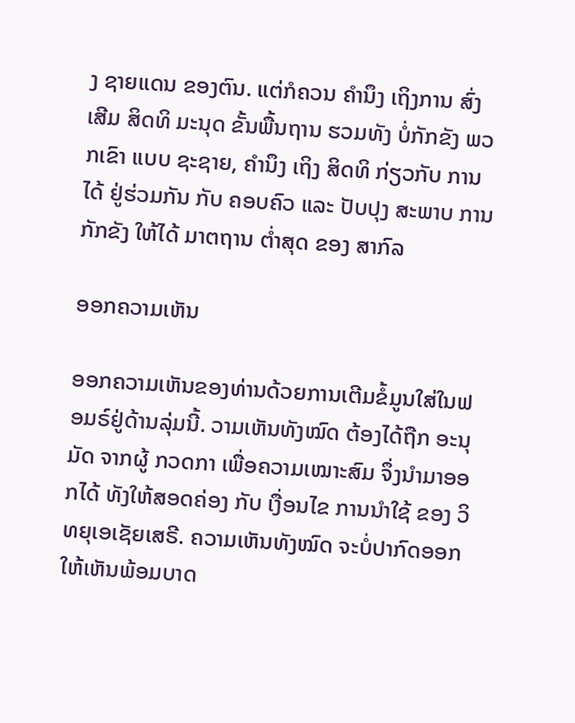ງ ຊາຍແດນ ຂອງຕົນ. ແຕ່ກໍຄວນ ຄໍານຶງ ເຖິງການ ສົ່ງເສີມ ສິດທິ ມະນຸດ ຂັ້ນພື້ນຖານ ຮວມທັງ ບໍ່ກັກຂັງ ພວກເຂົາ ແບບ ຊະຊາຍ, ຄໍານຶງ ເຖິງ ສິດທິ ກ່ຽວກັບ ການ ໄດ້ ຢູ່ຮ່ວມກັນ ກັບ ຄອບຄົວ ແລະ ປັບປຸງ ສະພາບ ການ ກັກຂັງ ໃຫ້ໄດ້ ມາຕຖານ ຕໍ່າສຸດ ຂອງ ສາກົລ

ອອກຄວາມເຫັນ

ອອກຄວາມເຫັນຂອງທ່ານດ້ວຍການເຕີມຂໍ້ມູນໃສ່ໃນຟອມຣ໌ຢູ່ດ້ານລຸ່ມນີ້. ວາມເຫັນທັງໝົດ ຕ້ອງໄດ້ຖືກ ອະນຸມັດ ຈາກຜູ້ ກວດກາ ເພື່ອຄວາມເໝາະສົມ ຈຶ່ງນໍາມາອອກໄດ້ ທັງໃຫ້ສອດຄ່ອງ ກັບ ເງື່ອນໄຂ ການນຳໃຊ້ ຂອງ ວິທຍຸເອເຊັຍເສຣີ. ຄວາມເຫັນທັງໝົດ ຈະບໍ່ປາກົດອອກ ໃຫ້ເຫັນພ້ອມບາດ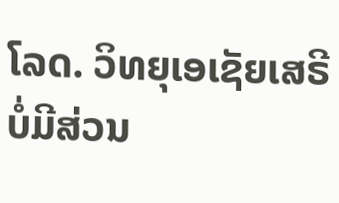ໂລດ. ວິທຍຸເອເຊັຍເສຣີ ບໍ່ມີສ່ວນ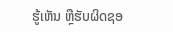ຮູ້ເຫັນ ຫຼືຮັບຜິດຊອ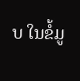ບ ໃນຂໍ້ມູ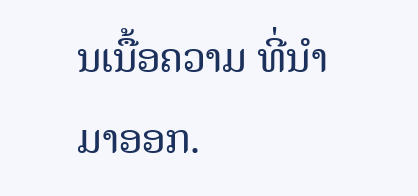ນເນື້ອຄວາມ ທີ່ນໍາມາອອກ.